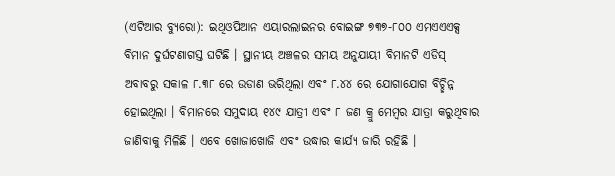(ଏଟିଆର ବ୍ୟୁରୋ): ଇଥିଓପିଆନ ଏୟାରଲାଇନର ବୋଇଙ୍ଗ ୭୩୭-୮୦୦ ଏମଏଏଏକ୍ସ ବିମାନ ଦୁର୍ଘଟଣାଗସ୍ତ ଘଟିଛି । ସ୍ଥାନୀୟ ଅଞ୍ଚଳର ସମୟ ଅନୁଯାୟୀ ବିମାନଟି ଏଡିସ୍ ଅବାବରୁ ସକାଳ ୮.୩୮ ରେ ଉଡାଣ ଭରିଥିଲା ଏବଂ ୮.୪୪ ରେ ଯୋଗାଯୋଗ ବିଚ୍ଛିନ୍ନ ହୋଇଥିଲା । ବିମାନରେ ସମୁଦାୟ ୧୪୯ ଯାତ୍ରୀ ଏବଂ ୮ ଜଣ କ୍ରୁ ମେମ୍ବର ଯାତ୍ରା କରୁଥିବାର ଜାଣିବାକୁ ମିଳିଛି । ଏବେ ଖୋଜାଖୋଜି ଏବଂ ଉଦ୍ଧାର କାର୍ଯ୍ୟ ଜାରି ରହିଛି ।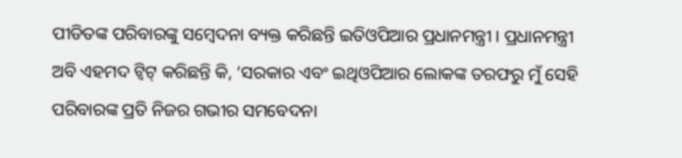ପୀଡିତଙ୍କ ପରିବାରଙ୍କୁ ସମ୍ବେଦନା ବ୍ୟକ୍ତ କରିଛନ୍ତି ଇତିଓପିଆର ପ୍ରଧାନମନ୍ତ୍ରୀ । ପ୍ରଧାନମନ୍ତ୍ରୀ ଅବି ଏହମଦ ଟ୍ୱିଟ୍ କରିଛନ୍ତି କି, ‘ସରକାର ଏବଂ ଇଥିଓପିଆର ଲୋକଙ୍କ ତରଫରୁ ମୁଁ ସେହି ପରିବାରଙ୍କ ପ୍ରତି ନିଜର ଗଭୀର ସମବେଦନା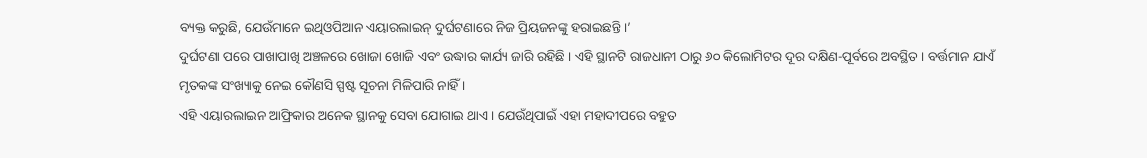ବ୍ୟକ୍ତ କରୁଛି, ଯେଉଁମାନେ ଇଥିଓପିଆନ ଏୟାରଲାଇନ୍ ଦୁର୍ଘଟଣାରେ ନିଜ ପ୍ରିୟଜନଙ୍କୁ ହରାଇଛନ୍ତି ।’
ଦୁର୍ଘଟଣା ପରେ ପାଖାପାଖି ଅଞ୍ଚଳରେ ଖୋଜା ଖୋଜି ଏବଂ ଉଦ୍ଧାର କାର୍ଯ୍ୟ ଜାରି ରହିଛି । ଏହି ସ୍ଥାନଟି ରାଜଧାନୀ ଠାରୁ ୬୦ କିଲୋମିଟର ଦୂର ଦକ୍ଷିଣ-ପୂର୍ବରେ ଅବସ୍ଥିତ । ବର୍ତ୍ତମାନ ଯାଏଁ ମୃତକଙ୍କ ସଂଖ୍ୟାକୁ ନେଇ କୌଣସି ସ୍ପଷ୍ଟ ସୂଚନା ମିଳିପାରି ନାହିଁ ।
ଏହି ଏୟାରଲାଇନ ଆଫ୍ରିକାର ଅନେକ ସ୍ଥାନକୁ ସେବା ଯୋଗାଇ ଥାଏ । ଯେଉଁଥିପାଇଁ ଏହା ମହାଦୀପରେ ବହୁତ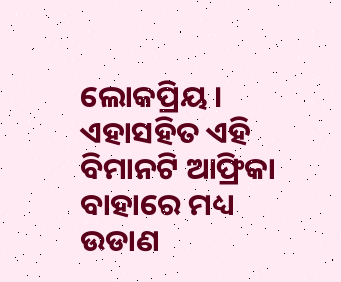ଲୋକପ୍ରିୟ । ଏହାସହିତ ଏହି ବିମାନଟି ଆଫ୍ରିକା ବାହାରେ ମଧ୍ୟ ଉଡାଣ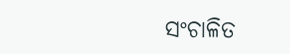ସଂଚାଳିତ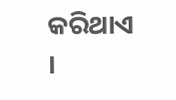କରିଥାଏ ।